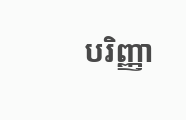បរិញ្ញា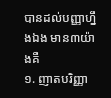បានដល់បញ្ញាហ្នឹងឯង មាន៣យ៉ាងគឺ
១. ញាតបរិញ្ញា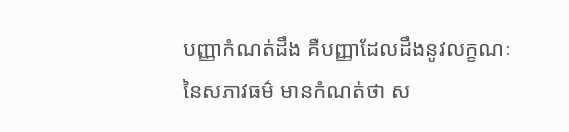បញ្ញាកំណត់ដឹង គឺបញ្ញាដែលដឹងនូវលក្ខណៈនៃសភាវធម៌ មានកំណត់ថា ស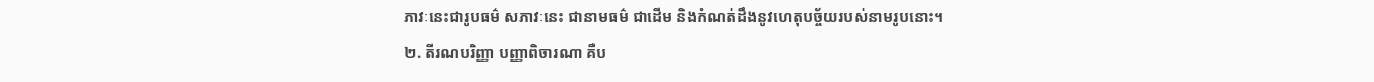ភាវៈនេះជារូបធម៌ សភាវៈនេះ ជានាមធម៌ ជាដើម និងកំណត់ដឹងនូវហេតុបច្ច័យរបស់នាមរូបនោះ។
២. តីរណបរិញ្ញា បញ្ញាពិចារណា គឺប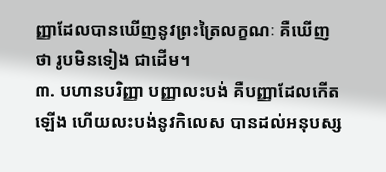ញ្ញាដែលបានឃើញនូវព្រះត្រៃលក្ខណៈ គឺឃើញថា រូបមិនទៀង ជាដើម។
៣. បហានបរិញ្ញា បញ្ញាលះបង់ គឺបញ្ញាដែលកើតឡើង ហើយលះបង់នូវកិលេស បានដល់អនុបស្ស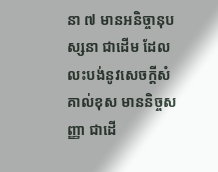នា ៧ មានអនិច្ចានុបស្សនា ជាដើម ដែលលះបង់នូវសេចក្តីសំគាល់ខុស មាននិច្ចសញ្ញា ជាដើ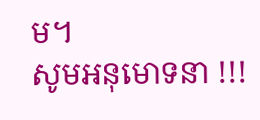ម។
សូមអនុមោទនា !!!